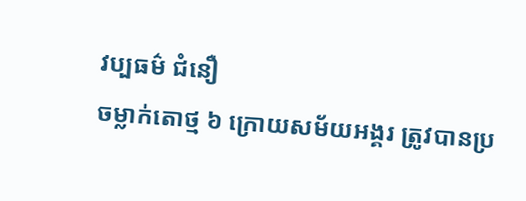វប្បធម៌ ជំនឿ
ចម្លាក់តោថ្ម ៦ ក្រោយសម័យអង្គរ ត្រូវបានប្រ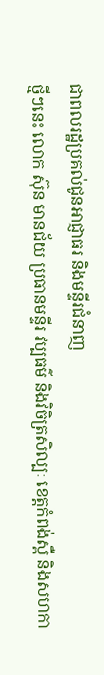ជាពលរដ្ឋប្រគល់ជូនអាជ្ញាធរ និងមន្ទីរជំនាញ
ថ្មីៗនេះ លោក ស៊ុន មានជ័យ ប្រធានមន្ទីរ វប្បធម៌ និងវិចិត្រសិល្បៈ ខេត្តកំពង់ស្ពឺ និងសហកា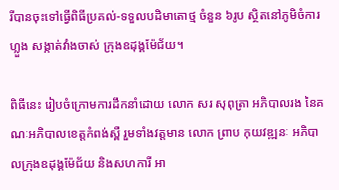រីបានចុះទៅធ្វើពិធីប្រគល់-ទទួលបដិមាតោថ្ម ចំនួន ៦រូប ស្ថិតនៅភូមិចំការហ្លួង សង្កាត់វាំងចាស់ ក្រុងឧដុង្គម៉ែជ័យ។

ពិធីនេះ រៀបចំក្រោមការដឹកនាំដោយ លោក សរ សុពុត្រា អភិបាលរង នៃគណៈអភិបាលខេត្តកំពង់ស្ពឺ រួមទាំងវត្តមាន លោក ព្រាប កុយវឌ្ឍនៈ អភិបាលក្រុងឧដុង្គម៉ែជ័យ និងសហការី អា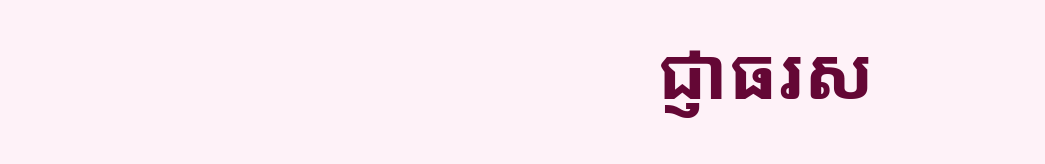ជ្ញាធរស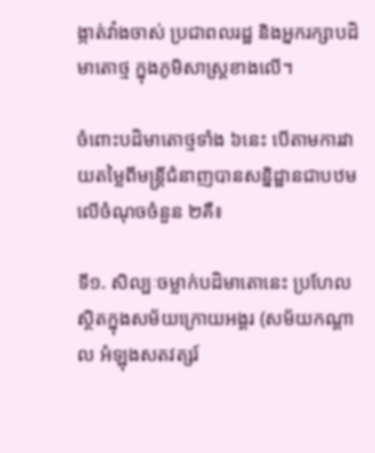ង្កាត់វាំងចាស់ ប្រជាពលរដ្ឋ និងអ្នករក្សាបដិមាតោថ្ម ក្នុងភូមិសាស្រ្ដខាងលើ។

ចំពោះបដិមាតោថ្មទាំង ៦នេះ បើតាមការវាយតម្លៃពីមន្រ្ដីជំនាញបានសន្និដ្ឋានជាបឋម លើចំណុចចំនួន ២គឺ៖

ទី១. សិល្បៈចម្លាក់បដិមាតោនេះ ប្រហែលស្ថិតក្នុងសម័យក្រោយអង្គរ (សម័យកណ្ដាល អំឡុងសតវត្សរ៍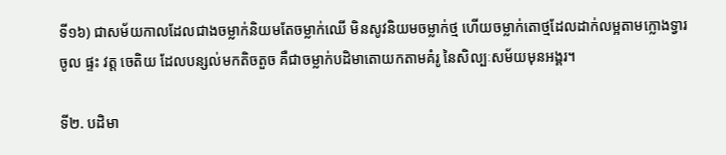ទី១៦) ជាសម័យកាលដែលជាងចម្លាក់និយមតែចម្លាក់ឈើ មិនសូវនិយមចម្លាក់ថ្ម ហើយចម្លាក់តោថ្មដែលដាក់លម្អតាមក្លោងទ្វារចូល ផ្ទះ វត្ត ចេតិយ ដែលបន្សល់មកតិចតួច គឺជាចម្លាក់បដិមាតោយកតាមគំរូ នៃសិល្បៈសម័យមុនអង្គរ។

ទី២. បដិមា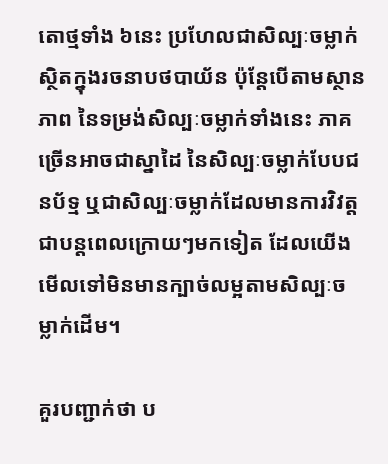តោថ្មទាំង ៦នេះ ប្រហែលជាសិល្បៈចម្លាក់ ស្ថិតក្នុងរចនាបថបាយ័ន ប៉ុន្តែបើតាមស្ថានភាព នៃទម្រង់សិល្បៈចម្លាក់ទាំងនេះ ភាគច្រើនអាចជាស្នាដៃ នៃសិល្បៈចម្លាក់បែបជនប័ទ្ម ឬជាសិល្បៈចម្លាក់ដែលមានការវិវត្តជាបន្តពេលក្រោយៗមកទៀត ដែលយើងមើលទៅមិនមានក្បាច់លម្អតាមសិល្បៈចម្លាក់ដើម។

គួរបញ្ជាក់ថា ប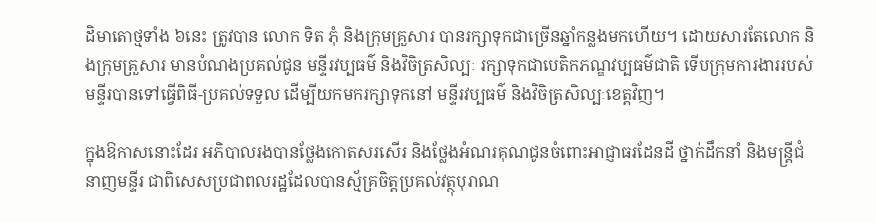ដិមាតោថ្មទាំង ៦នេះ ត្រូវបាន លោក ទិត ភុំ និងក្រុមគ្រួសារ បានរក្សាទុកជាច្រើនឆ្នាំកន្លងមកហើយ។ ដោយសារតែលោក និងក្រុមគ្រួសារ មានបំណងប្រគល់ជូន មន្ទីរវប្បធម៌ និងវិចិត្រសិល្បៈ រក្សាទុកជាបេតិកភណ្ឌវប្បធម៌ជាតិ ទើបក្រុមការងាររបស់មន្ទីរបានទៅធ្វើពិធី-ប្រគល់ទទួល ដើម្បីយកមករក្សាទុកនៅ មន្ទីរវប្បធម៌ និងវិចិត្រសិល្បៈខេត្តវិញ។

ក្នុងឱកាសនោះដែរ អភិបាលរងបានថ្លែងកោតសរសើរ និងថ្លែងអំណរគុណជូនចំពោះអាជ្ញាធរដែនដី ថ្នាក់ដឹកនាំ និងមន្រ្តីជំនាញមន្ទីរ ជាពិសេសប្រជាពលរដ្ឋដែលបានស្ម័គ្រចិត្តប្រគល់វត្ថុបុរាណ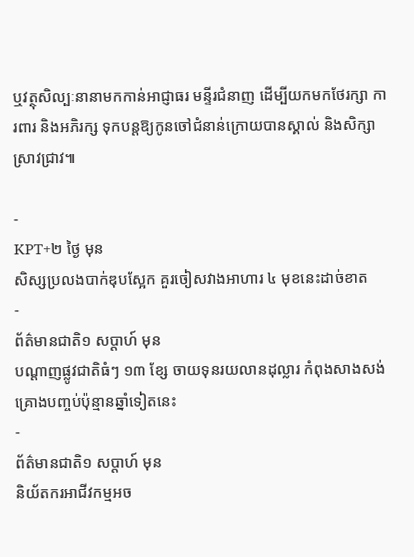ឬវត្ថុសិល្បៈនានាមកកាន់អាជ្ញាធរ មន្ទីរជំនាញ ដើម្បីយកមកថែរក្សា ការពារ និងអភិរក្ស ទុកបន្តឱ្យកូនចៅជំនាន់ក្រោយបានស្គាល់ និងសិក្សាស្រាវជ្រាវ៕

-
KPT+២ ថ្ងៃ មុន
សិស្សប្រលងបាក់ឌុបស្អែក គួរចៀសវាងអាហារ ៤ មុខនេះដាច់ខាត
-
ព័ត៌មានជាតិ១ សប្តាហ៍ មុន
បណ្តាញផ្លូវជាតិធំៗ ១៣ ខ្សែ ចាយទុនរយលានដុល្លារ កំពុងសាងសង់គ្រោងបញ្ចប់ប៉ុន្មានឆ្នាំទៀតនេះ
-
ព័ត៌មានជាតិ១ សប្តាហ៍ មុន
និយ័តករអាជីវកម្មអច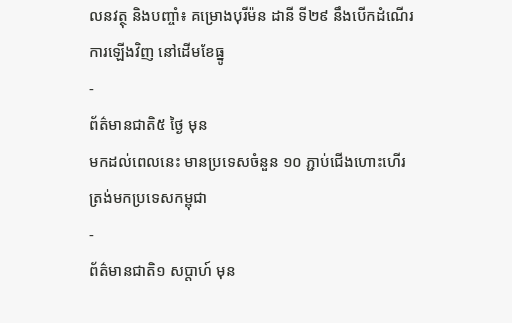លនវត្ថុ និងបញ្ចាំ៖ គម្រោងបុរីម៉ន ដានី ទី២៩ នឹងបើកដំណើរការឡើងវិញ នៅដើមខែធ្នូ
-
ព័ត៌មានជាតិ៥ ថ្ងៃ មុន
មកដល់ពេលនេះ មានប្រទេសចំនួន ១០ ភ្ជាប់ជើងហោះហើរត្រង់មកប្រទេសកម្ពុជា
-
ព័ត៌មានជាតិ១ សប្តាហ៍ មុន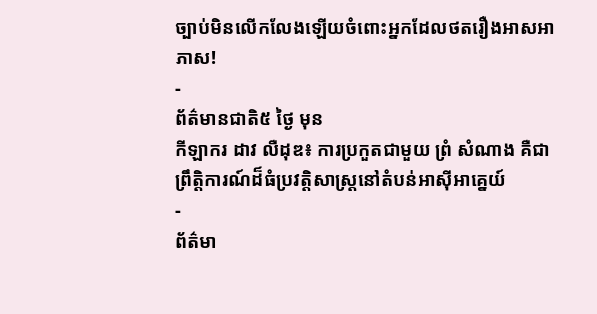ច្បាប់មិនលើកលែងឡើយចំពោះអ្នកដែលថតរឿងអាសអាភាស!
-
ព័ត៌មានជាតិ៥ ថ្ងៃ មុន
កីឡាករ ដាវ លឺដុឌ៖ ការប្រកួតជាមួយ ព្រំ សំណាង គឺជាព្រឹត្តិការណ៍ដ៏ធំប្រវត្តិសាស្ត្រនៅតំបន់អាស៊ីអាគ្នេយ៍
-
ព័ត៌មា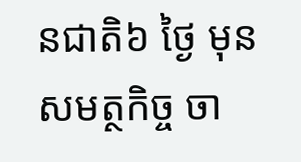នជាតិ៦ ថ្ងៃ មុន
សមត្ថកិច្ច ចា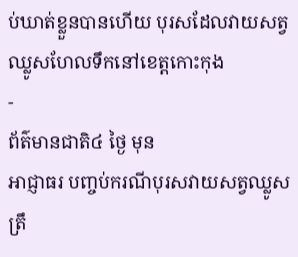ប់ឃាត់ខ្លួនបានហើយ បុរសដែលវាយសត្វឈ្លូសហែលទឹកនៅខេត្តកោះកុង
-
ព័ត៌មានជាតិ៤ ថ្ងៃ មុន
អាជ្ញាធរ បញ្ចប់ករណីបុរសវាយសត្វឈ្លូស ត្រឹ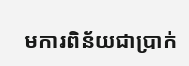មការពិន័យជាប្រាក់